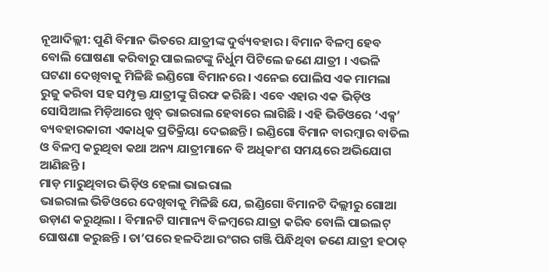ନୂଆଦିଲ୍ଲୀ: ପୁଣି ବିମାନ ଭିତରେ ଯାତ୍ରୀଙ୍କ ଦୁର୍ବ୍ୟବହାର । ବିମାନ ବିଳମ୍ବ ହେବ ବୋଲି ଘୋଷଣା କରିବାରୁ ପାଇଲଟଙ୍କୁ ନିର୍ଧୁମ ପିଟିଲେ ଜଣେ ଯାତ୍ରୀ । ଏଭଳି ଘଟଣା ଦେଖିବାକୁ ମିଳିଛି ଇଣ୍ଡିଗୋ ବିମାନରେ । ଏନେଇ ପୋଲିସ ଏକ ମାମଲା ରୁଜୁ କରିବା ସହ ସମ୍ପୃକ୍ତ ଯାତ୍ରୀଙ୍କୁ ଗିରଫ କରିଛି । ଏବେ ଏହାର ଏକ ଭିଡ଼ିଓ ସୋସିଆଲ ମିଡ଼ିଆରେ ଖୁବ୍ ଭାଇରାଲ ହେବାରେ ଲାଗିଛି । ଏହି ଭିଡିଓରେ ‘ଏକ୍ସ’ ବ୍ୟବହାରକାରୀ ଏକାଧିକ ପ୍ରତିକ୍ରିୟା ଦେଇଛନ୍ତି । ଇଣ୍ଡିଗୋ ବିମାନ ବାରମ୍ବାର ବାତିଲ ଓ ବିଳମ୍ବ କରୁଥିବା କଥା ଅନ୍ୟ ଯାତ୍ରୀମାନେ ବି ଅଧିକାଂଶ ସମୟରେ ଅଭିଯୋଗ ଆଣିଛନ୍ତି ।
ମାଡ଼ ମାରୁଥିବାର ଭିଡ଼ିଓ ହେଲା ଭାଇରାଲ
ଭାଇରାଲ ଭିଡିଓରେ ଦେଖିବାକୁ ମିଳିଛି ଯେ, ଇଣ୍ଡିଗୋ ବିମାନଟି ଦିଲ୍ଲୀରୁ ଗୋଆ ଉଡ଼ାଣ କରୁଥିଲା । ବିମାନଟି ସାମାନ୍ୟ ବିଳମ୍ବରେ ଯାତ୍ରା କରିବ ବୋଲି ପାଇଲଟ୍ ଘୋଷଣା କରୁଛନ୍ତି । ତା’ପରେ ହଳଦିଆ ରଂଗର ଗଞ୍ଜି ପିନ୍ଧିଥିବା ଜଣେ ଯାତ୍ରୀ ହଠାତ୍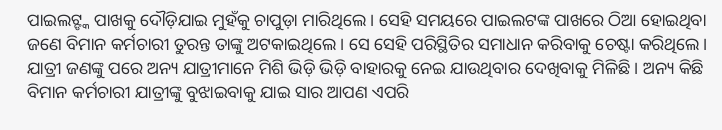ପାଇଲଟ୍ଙ୍କ ପାଖକୁ ଦୌଡ଼ିଯାଇ ମୁହଁକୁ ଚାପୁଡ଼ା ମାରିଥିଲେ । ସେହି ସମୟରେ ପାଇଲଟଙ୍କ ପାଖରେ ଠିଆ ହୋଇଥିବା ଜଣେ ବିମାନ କର୍ମଚାରୀ ତୁରନ୍ତ ତାଙ୍କୁ ଅଟକାଇଥିଲେ । ସେ ସେହି ପରିସ୍ଥିତିର ସମାଧାନ କରିବାକୁ ଚେଷ୍ଟା କରିଥିଲେ । ଯାତ୍ରୀ ଜଣଙ୍କୁ ପରେ ଅନ୍ୟ ଯାତ୍ରୀମାନେ ମିଶି ଭିଡ଼ି ଭିଡ଼ି ବାହାରକୁ ନେଇ ଯାଉଥିବାର ଦେଖିବାକୁ ମିଳିଛି । ଅନ୍ୟ କିଛି ବିମାନ କର୍ମଚାରୀ ଯାତ୍ରୀଙ୍କୁ ବୁଝାଇବାକୁ ଯାଇ ସାର ଆପଣ ଏପରି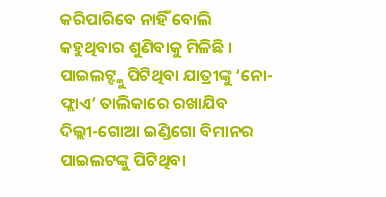କରିପାରିବେ ନାହିଁ ବୋଲି କହୁଥିବାର ଶୁଣିବାକୁ ମିଳିଛି ।
ପାଇଲଟ୍ଙ୍କୁ ପିଟିଥିବା ଯାତ୍ରୀଙ୍କୁ ‘ନୋ-ଫ୍ଲାଏ’ ତାଲିକାରେ ରଖାଯିବ
ଦିଲ୍ଲୀ-ଗୋଆ ଇଣ୍ଡିଗୋ ବିମାନର ପାଇଲଟଙ୍କୁ ପିଟିଥିବା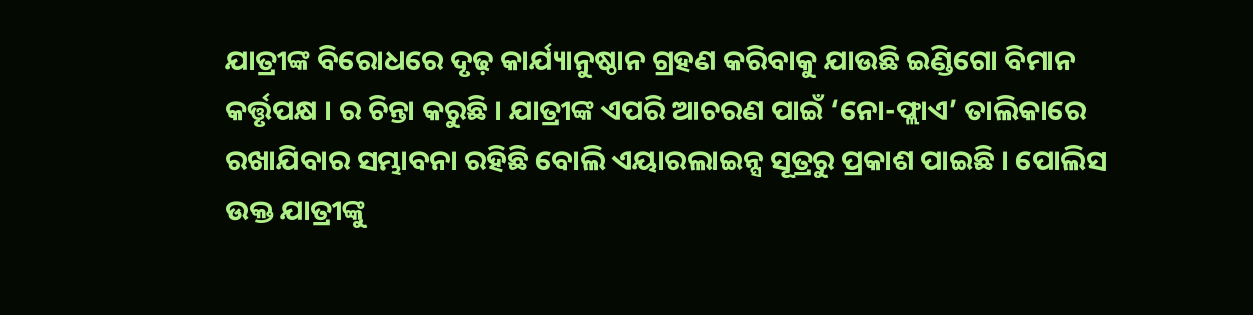ଯାତ୍ରୀଙ୍କ ବିରୋଧରେ ଦୃଢ଼ କାର୍ଯ୍ୟାନୁଷ୍ଠାନ ଗ୍ରହଣ କରିବାକୁ ଯାଉଛି ଇଣ୍ଡିଗୋ ବିମାନ କର୍ତ୍ତୃପକ୍ଷ । ର ଚିନ୍ତା କରୁଛି । ଯାତ୍ରୀଙ୍କ ଏପରି ଆଚରଣ ପାଇଁ ‘ନୋ-ଫ୍ଲାଏ’ ତାଲିକାରେ ରଖାଯିବାର ସମ୍ଭାବନା ରହିଛି ବୋଲି ଏୟାରଲାଇନ୍ସ ସୂତ୍ରରୁ ପ୍ରକାଶ ପାଇଛି । ପୋଲିସ ଉକ୍ତ ଯାତ୍ରୀଙ୍କୁ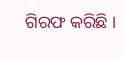ଗିରଫ କରିଛି ।